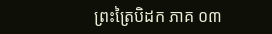ព្រះត្រៃបិដក ភាគ ០៣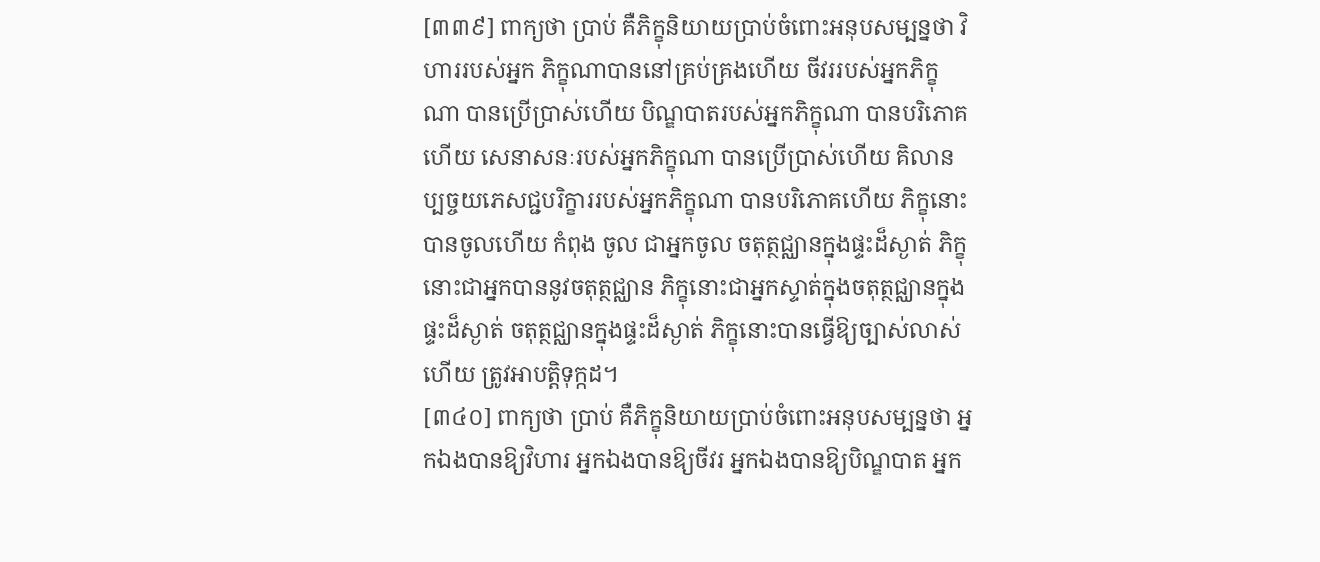[៣៣៩] ពាក្យថា ប្រាប់ គឺភិក្ខុនិយាយប្រាប់ចំពោះអនុបសម្បន្នថា វិហាររបស់អ្នក ភិក្ខុណាបាននៅគ្រប់គ្រងហើយ ចីវររបស់អ្នកភិក្ខុណា បានប្រើប្រាស់ហើយ បិណ្ឌបាតរបស់អ្នកភិក្ខុណា បានបរិភោគហើយ សេនាសនៈរបស់អ្នកភិក្ខុណា បានប្រើប្រាស់ហើយ គិលានប្បច្ចយភេសជ្ជបរិក្ខាររបស់អ្នកភិក្ខុណា បានបរិភោគហើយ ភិក្ខុនោះបានចូលហើយ កំពុង ចូល ជាអ្នកចូល ចតុត្ថជ្ឈានក្នុងផ្ទះដ៏ស្ងាត់ ភិក្ខុនោះជាអ្នកបាននូវចតុត្ថជ្ឈាន ភិក្ខុនោះជាអ្នកស្ទាត់ក្នុងចតុត្ថជ្ឈានក្នុងផ្ទះដ៏ស្ងាត់ ចតុត្ថជ្ឈានក្នុងផ្ទះដ៏ស្ងាត់ ភិក្ខុនោះបានធ្វើឱ្យច្បាស់លាស់ហើយ ត្រូវអាបត្ដិទុក្កដ។
[៣៤០] ពាក្យថា ប្រាប់ គឺភិក្ខុនិយាយប្រាប់ចំពោះអនុបសម្បន្នថា អ្នកឯងបានឱ្យវិហារ អ្នកឯងបានឱ្យចីវរ អ្នកឯងបានឱ្យបិណ្ឌបាត អ្នក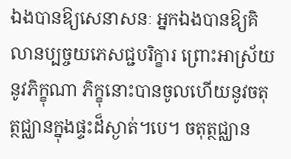ឯងបានឱ្យសេនាសនៈ អ្នកឯងបានឱ្យគិលានប្បច្ចយភេសជ្ជបរិក្ខារ ព្រោះអាស្រ័យនូវភិក្ខុណា ភិក្ខុនោះបានចូលហើយនូវចតុត្ថជ្ឈានក្នុងផ្ទះដ៏ស្ងាត់។បេ។ ចតុត្ថជ្ឈាន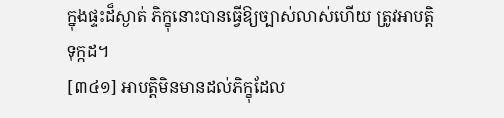ក្នុងផ្ទះដ៏ស្ងាត់ ភិក្ខុនោះបានធ្វើឱ្យច្បាស់លាស់ហើយ ត្រូវអាបត្ដិទុក្កដ។
[៣៤១] អាបត្ដិមិនមានដល់ភិក្ខុដែល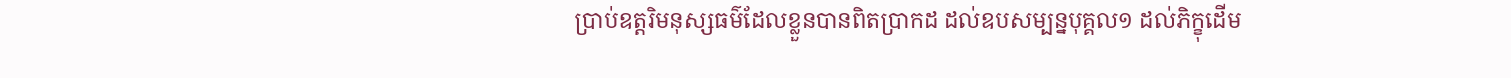ប្រាប់ឧត្ដរិមនុស្សធម៌ដែលខ្លួនបានពិតប្រាកដ ដល់ឧបសម្បន្នបុគ្គល១ ដល់ភិក្ខុដើម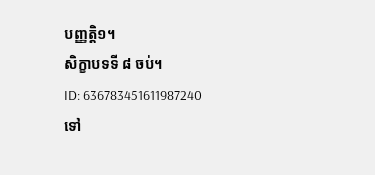បញ្ញត្ដិ១។
សិក្ខាបទទី ៨ ចប់។
ID: 636783451611987240
ទៅ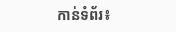កាន់ទំព័រ៖